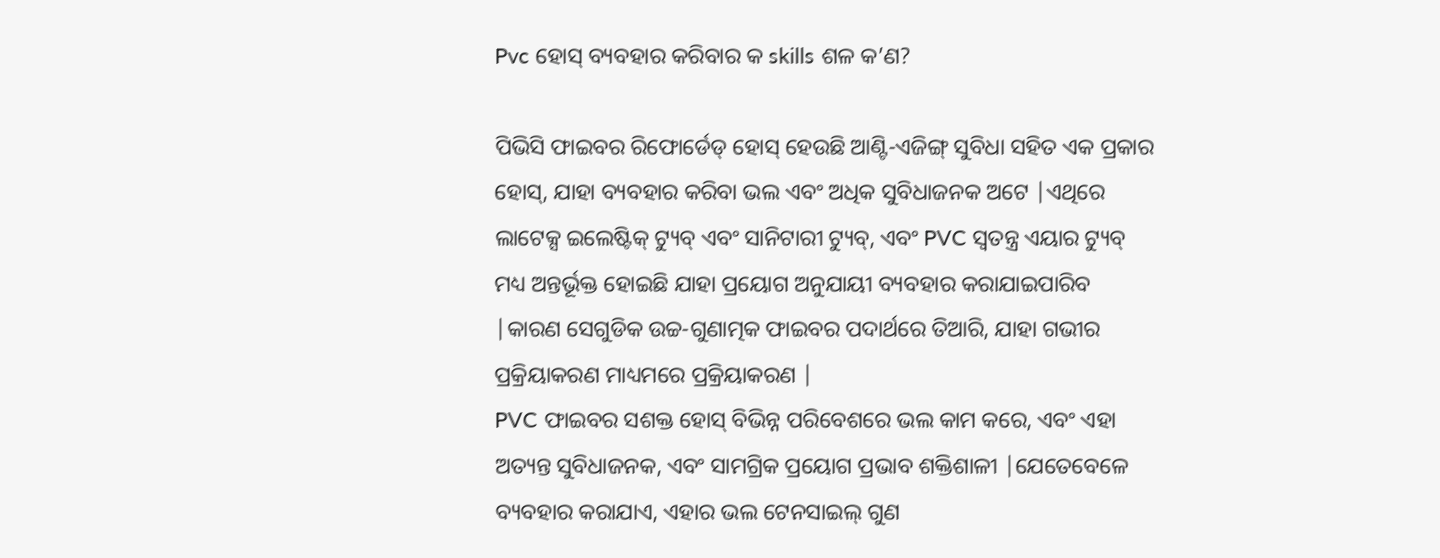Pvc ହୋସ୍ ବ୍ୟବହାର କରିବାର କ skills ଶଳ କ’ଣ?

ପିଭିସି ଫାଇବର ରିଫୋର୍ଡେଡ୍ ହୋସ୍ ହେଉଛି ଆଣ୍ଟି-ଏଜିଙ୍ଗ୍ ସୁବିଧା ସହିତ ଏକ ପ୍ରକାର ହୋସ୍, ଯାହା ବ୍ୟବହାର କରିବା ଭଲ ଏବଂ ଅଧିକ ସୁବିଧାଜନକ ଅଟେ |ଏଥିରେ ଲାଟେକ୍ସ ଇଲେଷ୍ଟିକ୍ ଟ୍ୟୁବ୍ ଏବଂ ସାନିଟାରୀ ଟ୍ୟୁବ୍, ଏବଂ PVC ସ୍ୱତନ୍ତ୍ର ଏୟାର ଟ୍ୟୁବ୍ ମଧ୍ୟ ଅନ୍ତର୍ଭୂକ୍ତ ହୋଇଛି ଯାହା ପ୍ରୟୋଗ ଅନୁଯାୟୀ ବ୍ୟବହାର କରାଯାଇପାରିବ |କାରଣ ସେଗୁଡିକ ଉଚ୍ଚ-ଗୁଣାତ୍ମକ ଫାଇବର ପଦାର୍ଥରେ ତିଆରି, ଯାହା ଗଭୀର ପ୍ରକ୍ରିୟାକରଣ ମାଧ୍ୟମରେ ପ୍ରକ୍ରିୟାକରଣ |
PVC ଫାଇବର ସଶକ୍ତ ହୋସ୍ ବିଭିନ୍ନ ପରିବେଶରେ ଭଲ କାମ କରେ, ଏବଂ ଏହା ଅତ୍ୟନ୍ତ ସୁବିଧାଜନକ, ଏବଂ ସାମଗ୍ରିକ ପ୍ରୟୋଗ ପ୍ରଭାବ ଶକ୍ତିଶାଳୀ |ଯେତେବେଳେ ବ୍ୟବହାର କରାଯାଏ, ଏହାର ଭଲ ଟେନସାଇଲ୍ ଗୁଣ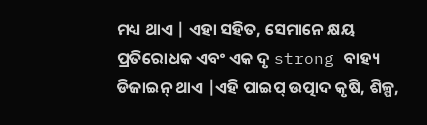ମଧ୍ୟ ଥାଏ | ଏହା ସହିତ, ସେମାନେ କ୍ଷୟ ପ୍ରତିରୋଧକ ଏବଂ ଏକ ଦୃ strong ବାହ୍ୟ ଡିଜାଇନ୍ ଥାଏ |ଏହି ପାଇପ୍ ଉତ୍ପାଦ କୃଷି, ଶିଳ୍ପ,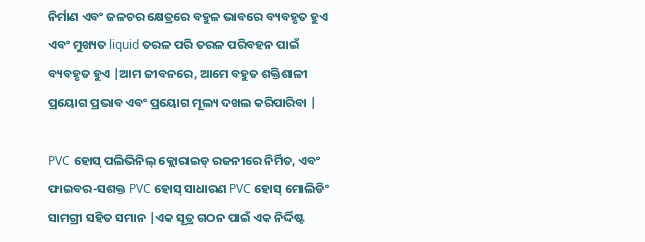ନିର୍ମାଣ ଏବଂ ଜଳଚର କ୍ଷେତ୍ରରେ ବହୁଳ ଭାବରେ ବ୍ୟବହୃତ ହୁଏ ଏବଂ ମୁଖ୍ୟତ liquid ତରଳ ପରି ତରଳ ପରିବହନ ପାଇଁ ବ୍ୟବହୃତ ହୁଏ |ଆମ ଜୀବନରେ, ଆମେ ବହୁତ ଶକ୍ତିଶାଳୀ ପ୍ରୟୋଗ ପ୍ରଭାବ ଏବଂ ପ୍ରୟୋଗ ମୂଲ୍ୟ ଦଖଲ କରିପାରିବା |

PVC ହୋସ୍ ପଲିଭିନିଲ୍ କ୍ଲୋରାଇଡ୍ ରଜନୀରେ ନିର୍ମିତ, ଏବଂ ଫାଇବର-ସଶକ୍ତ PVC ହୋସ୍ ସାଧାରଣ PVC ହୋସ୍ ମୋଲିଡିଂ ସାମଗ୍ରୀ ସହିତ ସମାନ |ଏକ ସୂତ୍ର ଗଠନ ପାଇଁ ଏକ ନିର୍ଦ୍ଦିଷ୍ଟ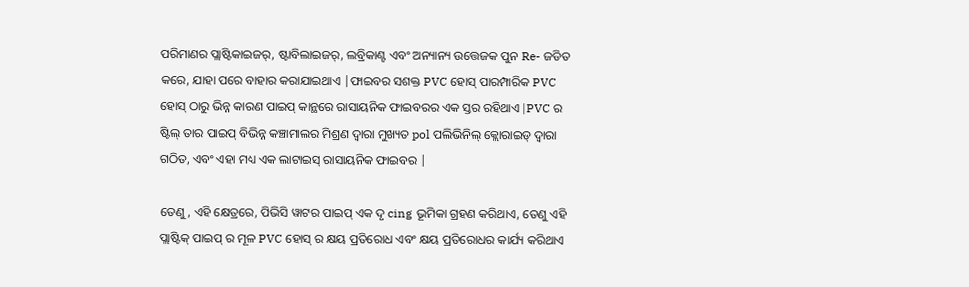ପରିମାଣର ପ୍ଲାଷ୍ଟିକାଇଜର୍, ଷ୍ଟାବିଲାଇଜର୍, ଲବ୍ରିକାଣ୍ଟ ଏବଂ ଅନ୍ୟାନ୍ୟ ଉତ୍ତେଜକ ପୁନ Re- ଜଡିତ କରେ, ଯାହା ପରେ ବାହାର କରାଯାଇଥାଏ |ଫାଇବର ସଶକ୍ତ PVC ହୋସ୍ ପାରମ୍ପାରିକ PVC ହୋସ୍ ଠାରୁ ଭିନ୍ନ କାରଣ ପାଇପ୍ କାନ୍ଥରେ ରାସାୟନିକ ଫାଇବରର ଏକ ସ୍ତର ରହିଥାଏ |PVC ର ଷ୍ଟିଲ୍ ତାର ପାଇପ୍ ବିଭିନ୍ନ କଞ୍ଚାମାଲର ମିଶ୍ରଣ ଦ୍ୱାରା ମୁଖ୍ୟତ pol ପଲିଭିନିଲ୍ କ୍ଲୋରାଇଡ୍ ଦ୍ୱାରା ଗଠିତ, ଏବଂ ଏହା ମଧ୍ୟ ଏକ ଲାଟାଇସ୍ ରାସାୟନିକ ଫାଇବର |

ତେଣୁ, ଏହି କ୍ଷେତ୍ରରେ, ପିଭିସି ୱାଟର ପାଇପ୍ ଏକ ଦୃ cing ଭୂମିକା ଗ୍ରହଣ କରିଥାଏ, ତେଣୁ ଏହି ପ୍ଲାଷ୍ଟିକ୍ ପାଇପ୍ ର ମୂଳ PVC ହୋସ୍ ର କ୍ଷୟ ପ୍ରତିରୋଧ ଏବଂ କ୍ଷୟ ପ୍ରତିରୋଧର କାର୍ଯ୍ୟ କରିଥାଏ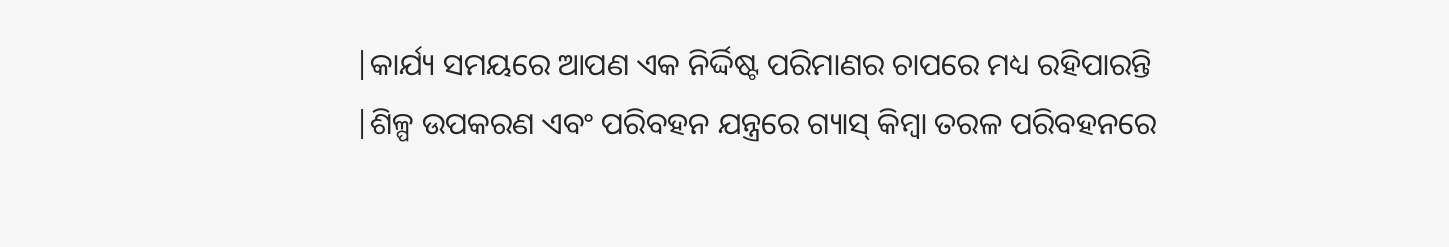|କାର୍ଯ୍ୟ ସମୟରେ ଆପଣ ଏକ ନିର୍ଦ୍ଦିଷ୍ଟ ପରିମାଣର ଚାପରେ ମଧ୍ୟ ରହିପାରନ୍ତି |ଶିଳ୍ପ ଉପକରଣ ଏବଂ ପରିବହନ ଯନ୍ତ୍ରରେ ଗ୍ୟାସ୍ କିମ୍ବା ତରଳ ପରିବହନରେ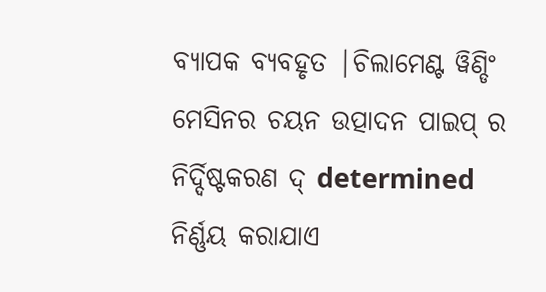ବ୍ୟାପକ ବ୍ୟବହୃତ |ଚିଲାମେଣ୍ଟ ୱିଣ୍ଡିଂ ମେସିନର ଚୟନ ଉତ୍ପାଦନ ପାଇପ୍ ର ନିର୍ଦ୍ଦିଷ୍ଟକରଣ ଦ୍ determined ନିର୍ଣ୍ଣୟ କରାଯାଏ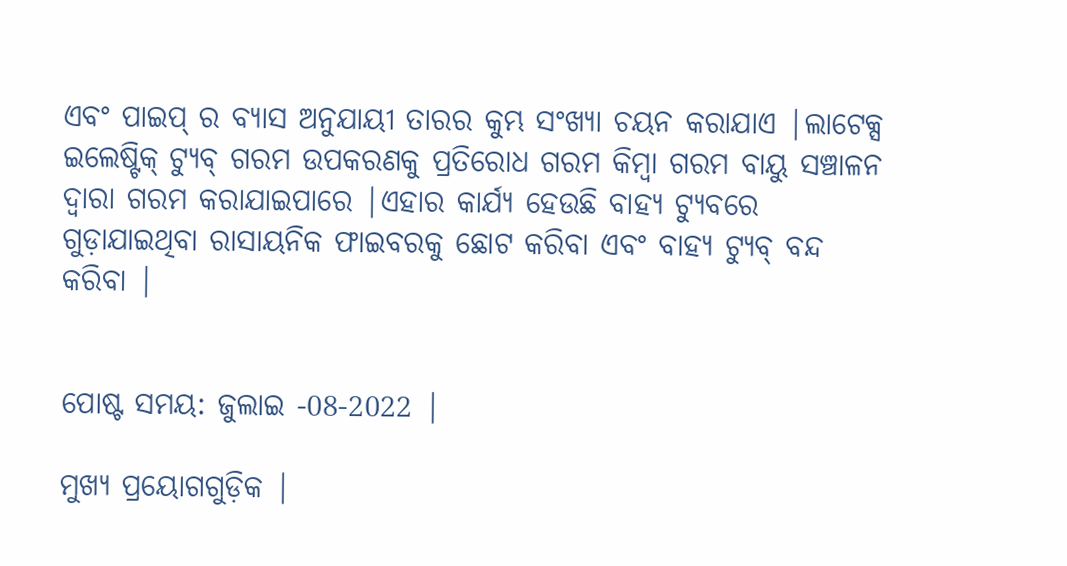ଏବଂ ପାଇପ୍ ର ବ୍ୟାସ ଅନୁଯାୟୀ ତାରର କୁମ୍ଭ ସଂଖ୍ୟା ଚୟନ କରାଯାଏ |ଲାଟେକ୍ସ ଇଲେଷ୍ଟିକ୍ ଟ୍ୟୁବ୍ ଗରମ ଉପକରଣକୁ ପ୍ରତିରୋଧ ଗରମ କିମ୍ବା ଗରମ ବାୟୁ ସଞ୍ଚାଳନ ଦ୍ୱାରା ଗରମ କରାଯାଇପାରେ |ଏହାର କାର୍ଯ୍ୟ ହେଉଛି ବାହ୍ୟ ଟ୍ୟୁବରେ ଗୁଡ଼ାଯାଇଥିବା ରାସାୟନିକ ଫାଇବରକୁ ଛୋଟ କରିବା ଏବଂ ବାହ୍ୟ ଟ୍ୟୁବ୍ ବନ୍ଦ କରିବା |


ପୋଷ୍ଟ ସମୟ: ଜୁଲାଇ -08-2022 |

ମୁଖ୍ୟ ପ୍ରୟୋଗଗୁଡ଼ିକ |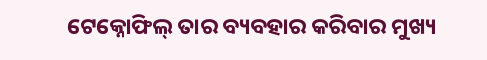ଟେକ୍ନୋଫିଲ୍ ତାର ବ୍ୟବହାର କରିବାର ମୁଖ୍ୟ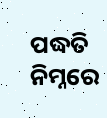ପଦ୍ଧତି ନିମ୍ନରେ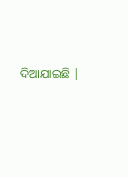ଦିଆଯାଇଛି |